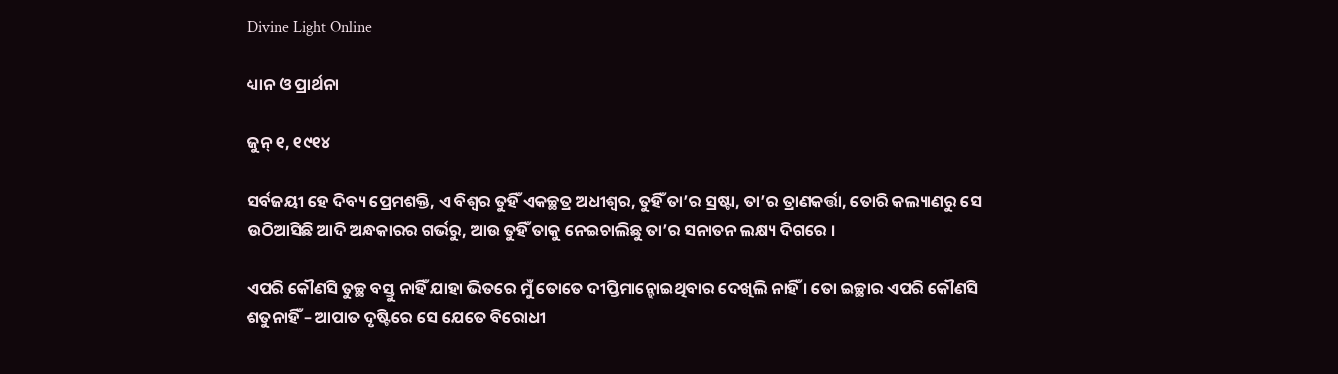Divine Light Online

ଧ୍ୟାନ ଓ ପ୍ରାର୍ଥନା

ଜୁନ୍ ୧, ୧୯୧୪

ସର୍ବଜୟୀ ହେ ଦିବ୍ୟ ପ୍ରେମଶକ୍ତି, ଏ ବିଶ୍ଵର ତୁହିଁ ଏକଚ୍ଛତ୍ର ଅଧୀଶ୍ୱର, ତୁହିଁ ତା’ର ସ୍ରଷ୍ଟା, ତା’ର ତ୍ରାଣକର୍ତ୍ତା, ତୋରି କଲ୍ୟାଣରୁ ସେ ଉଠିଆସିଛି ଆଦି ଅନ୍ଧକାରର ଗର୍ଭରୁ, ଆଉ ତୁହିଁ ତାକୁ ନେଇଚାଲିଛୁ ତା’ର ସନାତନ ଲକ୍ଷ୍ୟ ଦିଗରେ ।

ଏପରି କୌଣସି ତୁଚ୍ଛ ବସ୍ତୁ ନାହିଁ ଯାହା ଭିତରେ ମୁଁ ତୋତେ ଦୀପ୍ତିମାନ୍ହୋଇଥିବାର ଦେଖିଲି ନାହିଁ । ତୋ ଇଚ୍ଛାର ଏପରି କୌଣସି ଶତୁନାହିଁ – ଆପାତ ଦୃଷ୍ଟିରେ ସେ ଯେତେ ବିରୋଧୀ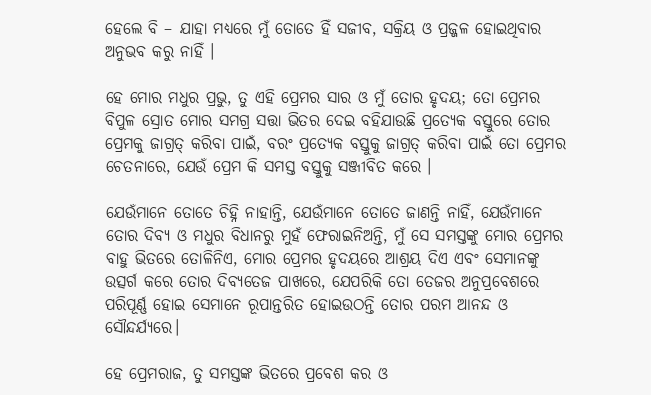ହେଲେ ବି – ଯାହା ମଧ୍ୟରେ ମୁଁ ତୋତେ ହିଁ ସଜୀବ, ସକ୍ରିୟ ଓ ପ୍ରଜ୍ଜଳ ହୋଇଥିବାର ଅନୁଭବ କରୁ ନାହିଁ ।

ହେ ମୋର ମଧୁର ପ୍ରଭୁ, ତୁ ଏହି ପ୍ରେମର ସାର ଓ ମୁଁ ତୋର ହୃଦୟ; ତୋ ପ୍ରେମର ବିପୁଳ ସ୍ରୋତ ମୋର ସମଗ୍ର ସତ୍ତା ଭିତର ଦେଇ ବହିଯାଉଛି ପ୍ରତ୍ୟେକ ବସ୍ତୁରେ ତୋର ପ୍ରେମକୁ ଜାଗ୍ରତ୍ କରିବା ପାଇଁ, ବରଂ ପ୍ରତ୍ୟେକ ବସ୍ତୁକୁ ଜାଗ୍ରତ୍ କରିବା ପାଇଁ ତୋ ପ୍ରେମର ଚେତନାରେ, ଯେଉଁ ପ୍ରେମ କି ସମସ୍ତ ବସ୍ତୁକୁ ସଞ୍ଜୀବିତ କରେ ।

ଯେଉଁମାନେ ତୋତେ ଚିହ୍ନି ନାହାନ୍ତି, ଯେଉଁମାନେ ତୋତେ ଜାଣନ୍ତି ନାହିଁ, ଯେଉଁମାନେ ତୋର ଦିବ୍ୟ ଓ ମଧୁର ବିଧାନରୁ ମୁହଁ ଫେରାଇନିଅନ୍ତି, ମୁଁ ସେ ସମସ୍ତଙ୍କୁ ମୋର ପ୍ରେମର ବାହୁ ଭିତରେ ତୋଳିନିଏ, ମୋର ପ୍ରେମର ହୃଦୟରେ ଆଶ୍ରୟ ଦିଏ ଏବଂ ସେମାନଙ୍କୁ ଉତ୍ସର୍ଗ କରେ ତୋର ଦିବ୍ୟତେଜ ପାଖରେ, ଯେପରିକି ତୋ ତେଜର ଅନୁପ୍ରବେଶରେ ପରିପୂର୍ଣ୍ଣ ହୋଇ ସେମାନେ ରୂପାନ୍ତରିତ ହୋଇଉଠନ୍ତି ତୋର ପରମ ଆନନ୍ଦ ଓ ସୌନ୍ଦର୍ଯ୍ୟରେ।

ହେ ପ୍ରେମରାଜ, ତୁ ସମସ୍ତଙ୍କ ଭିତରେ ପ୍ରବେଶ କର ଓ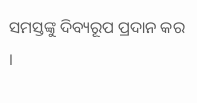ସମସ୍ତଙ୍କୁ ଦିବ୍ୟରୂପ ପ୍ରଦାନ କର ।